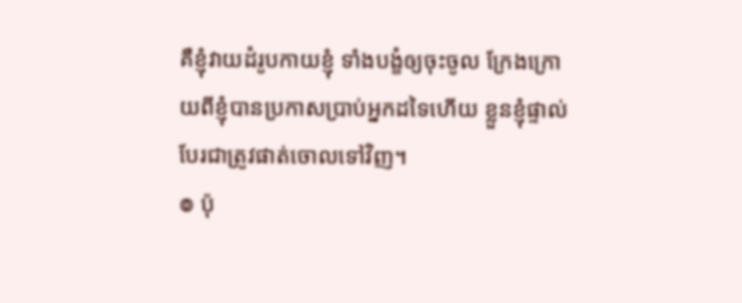គឺខ្ញុំវាយដំរូបកាយខ្ញុំ ទាំងបង្ខំឲ្យចុះចូល ក្រែងក្រោយពីខ្ញុំបានប្រកាសប្រាប់អ្នកដទៃហើយ ខ្លួនខ្ញុំផ្ទាល់បែរជាត្រូវផាត់ចោលទៅវិញ។
៙ ប៉ុ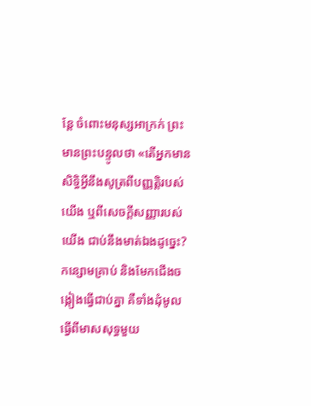ន្ដែ ចំពោះមនុស្សអាក្រក់ ព្រះមានព្រះបន្ទូលថា «តើអ្នកមានសិទ្ធិអ្វីនឹងសូត្រពីបញ្ញត្តិរបស់យើង ឬពីសេចក្ដីសញ្ញារបស់យើង ជាប់នឹងមាត់ឯងដូច្នេះ?
កន្សោមគ្រាប់ និងមែកជើងចង្កៀងធ្វើជាប់គ្នា គឺទាំងដុំមូលធ្វើពីមាសសុទ្ធមួយ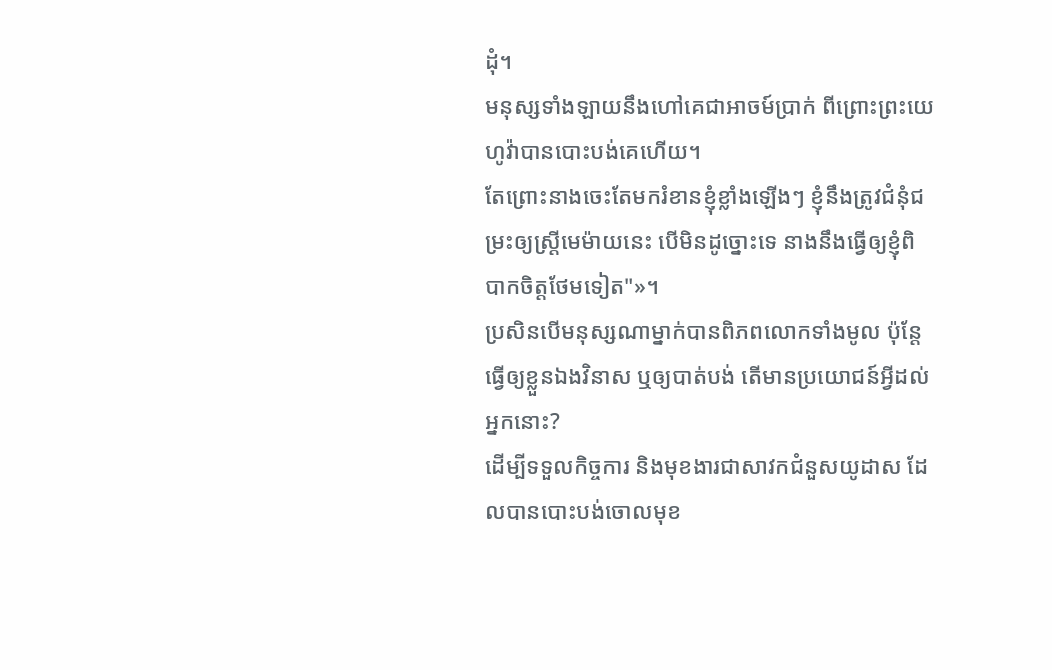ដុំ។
មនុស្សទាំងឡាយនឹងហៅគេជាអាចម៍ប្រាក់ ពីព្រោះព្រះយេហូវ៉ាបានបោះបង់គេហើយ។
តែព្រោះនាងចេះតែមករំខានខ្ញុំខ្លាំងឡើងៗ ខ្ញុំនឹងត្រូវជំនុំជម្រះឲ្យស្ត្រីមេម៉ាយនេះ បើមិនដូច្នោះទេ នាងនឹងធ្វើឲ្យខ្ញុំពិបាកចិត្តថែមទៀត"»។
ប្រសិនបើមនុស្សណាម្នាក់បានពិភពលោកទាំងមូល ប៉ុន្តែ ធ្វើឲ្យខ្លួនឯងវិនាស ឬឲ្យបាត់បង់ តើមានប្រយោជន៍អ្វីដល់អ្នកនោះ?
ដើម្បីទទួលកិច្ចការ និងមុខងារជាសាវកជំនួសយូដាស ដែលបានបោះបង់ចោលមុខ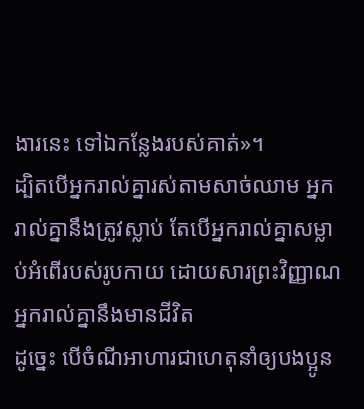ងារនេះ ទៅឯកន្លែងរបស់គាត់»។
ដ្បិតបើអ្នករាល់គ្នារស់តាមសាច់ឈាម អ្នករាល់គ្នានឹងត្រូវស្លាប់ តែបើអ្នករាល់គ្នាសម្លាប់អំពើរបស់រូបកាយ ដោយសារព្រះវិញ្ញាណ អ្នករាល់គ្នានឹងមានជីវិត
ដូច្នេះ បើចំណីអាហារជាហេតុនាំឲ្យបងប្អូន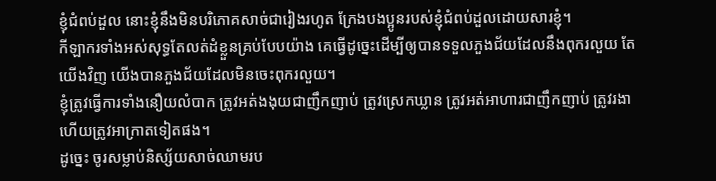ខ្ញុំជំពប់ដួល នោះខ្ញុំនឹងមិនបរិភោគសាច់ជារៀងរហូត ក្រែងបងប្អូនរបស់ខ្ញុំជំពប់ដួលដោយសារខ្ញុំ។
កីឡាករទាំងអស់សុទ្ធតែលត់ដំខ្លួនគ្រប់បែបយ៉ាង គេធ្វើដូច្នេះដើម្បីឲ្យបានទទួលភួងជ័យដែលនឹងពុករលួយ តែយើងវិញ យើងបានភួងជ័យដែលមិនចេះពុករលួយ។
ខ្ញុំត្រូវធ្វើការទាំងនឿយលំបាក ត្រូវអត់ងងុយជាញឹកញាប់ ត្រូវស្រេកឃ្លាន ត្រូវអត់អាហារជាញឹកញាប់ ត្រូវរងា ហើយត្រូវអាក្រាតទៀតផង។
ដូច្នេះ ចូរសម្លាប់និស្ស័យសាច់ឈាមរប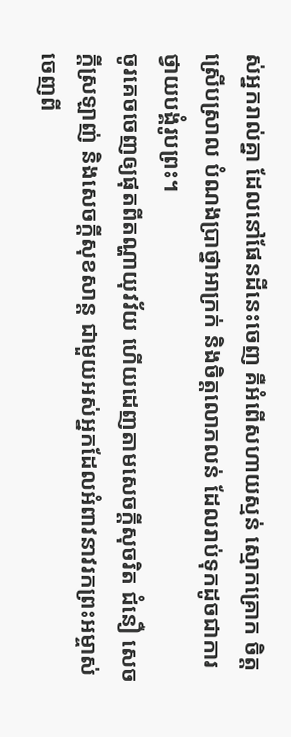ស់អ្នករាល់គ្នា ដែលនៅផែនដីនេះចេញ គឺអំពើសហាយស្មន់ ស្មោកគ្រោក ចិត្តស្រើបស្រាល បំណងប្រាថ្នាអាក្រក់ និងចិត្តលោភលន់ ដែលរាប់ទុកដូចជាការថ្វាយបង្គំរូបព្រះ។
ចូរគេចចេញឲ្យផុតពីតណ្ហាយុវវ័យ ហើយដេញតាមសេចក្ដីសុចរិត ជំនឿ សេចក្ដីស្រឡាញ់ និងសេចក្ដីសុខសាន្ត ជាមួយអស់អ្នកដែលអំពាវនាវរកព្រះអម្ចាស់ ចេញពី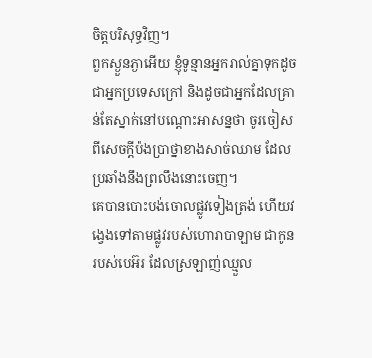ចិត្តបរិសុទ្ធវិញ។
ពួកស្ងួនភ្ងាអើយ ខ្ញុំទូន្មានអ្នករាល់គ្នាទុកដូចជាអ្នកប្រទេសក្រៅ និងដូចជាអ្នកដែលគ្រាន់តែស្នាក់នៅបណ្តោះអាសន្នថា ចូរចៀសពីសេចក្តីប៉ងប្រាថ្នាខាងសាច់ឈាម ដែលប្រឆាំងនឹងព្រលឹងនោះចេញ។
គេបានបោះបង់ចោលផ្លូវទៀងត្រង់ ហើយវង្វេងទៅតាមផ្លូវរបស់ហោរាបាឡាម ជាកូនរបស់បេអ៊រ ដែលស្រឡាញ់ឈ្មួល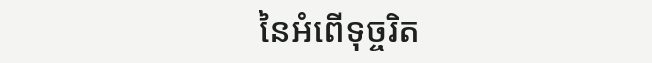នៃអំពើទុច្ចរិត